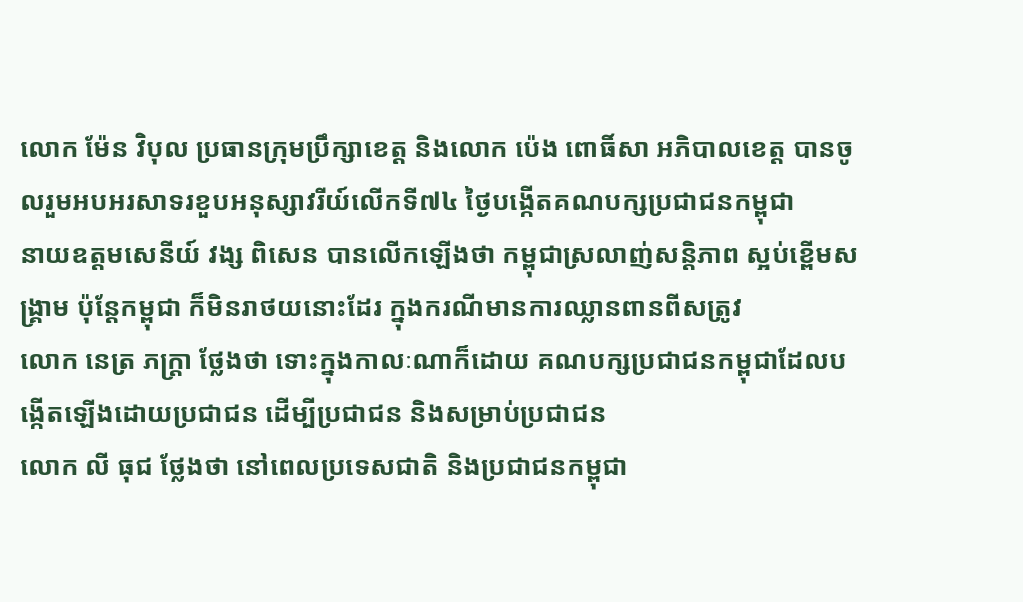លោក ម៉ែន វិបុល ប្រធានក្រុមប្រឹក្សាខេត្ត និងលោក ប៉េង ពោធិ៍សា អភិបាលខេត្ត បានចូលរួមអបអរសាទរខួបអនុស្សាវរីយ៍លើកទី៧៤ ថ្ងៃបង្កើតគណបក្សប្រជាជនកម្ពុជា
នាយឧត្តមសេនីយ៍ វង្ស ពិសេន បានលើកឡើងថា កម្ពុជាស្រលាញ់សន្តិភាព ស្អប់ខ្ពើមសង្គ្រាម ប៉ុន្តែកម្ពុជា ក៏មិនរាថយនោះដែរ ក្នុងករណីមានការឈ្លានពានពីសត្រូវ
លោក នេត្រ ភក្ត្រា ថ្លែងថា ទោះក្នុងកាលៈណាក៏ដោយ គណបក្សប្រជាជនកម្ពុជាដែលបង្កើតឡើងដោយប្រជាជន ដើម្បីប្រជាជន និងសម្រាប់ប្រជាជន
លោក លី ធុជ ថ្លែងថា នៅពេលប្រទេសជាតិ និងប្រជាជនកម្ពុជា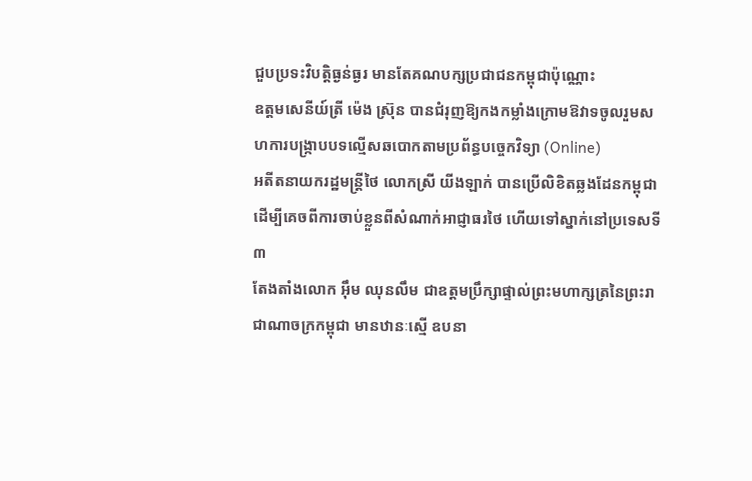ជួបប្រទះវិបត្តិធ្ងន់ធ្ងរ មានតែគណបក្សប្រជាជនកម្ពុជាប៉ុណ្ណោះ
ឧត្តមសេនីយ៍ត្រី ម៉េង ស្រ៊ុន បានជំរុញឱ្យកងកម្លាំងក្រោមឱវាទចូលរួមសហការបង្ក្រាបបទល្មើសឆបោកតាមប្រព័ន្ធបច្ចេកវិទ្យា (Online)
អតីតនាយករដ្ឋមន្ត្រីថៃ លោកស្រី យីងឡាក់ បានប្រើលិខិតឆ្លងដែនកម្ពុជា ដើម្បីគេចពីការចាប់ខ្លួនពីសំណាក់អាជ្ញាធរថៃ ហើយទៅស្នាក់នៅប្រទេសទី៣
តែងតាំងលោក អ៊ឹម ឈុនលឹម ជាឧត្តមប្រឹក្សាផ្ទាល់ព្រះមហាក្សត្រនៃព្រះរាជាណាចក្រកម្ពុជា មានឋានៈស្មើ ឧបនា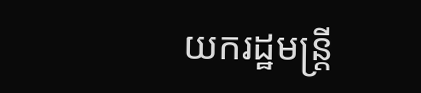យករដ្ឋមន្ត្រី